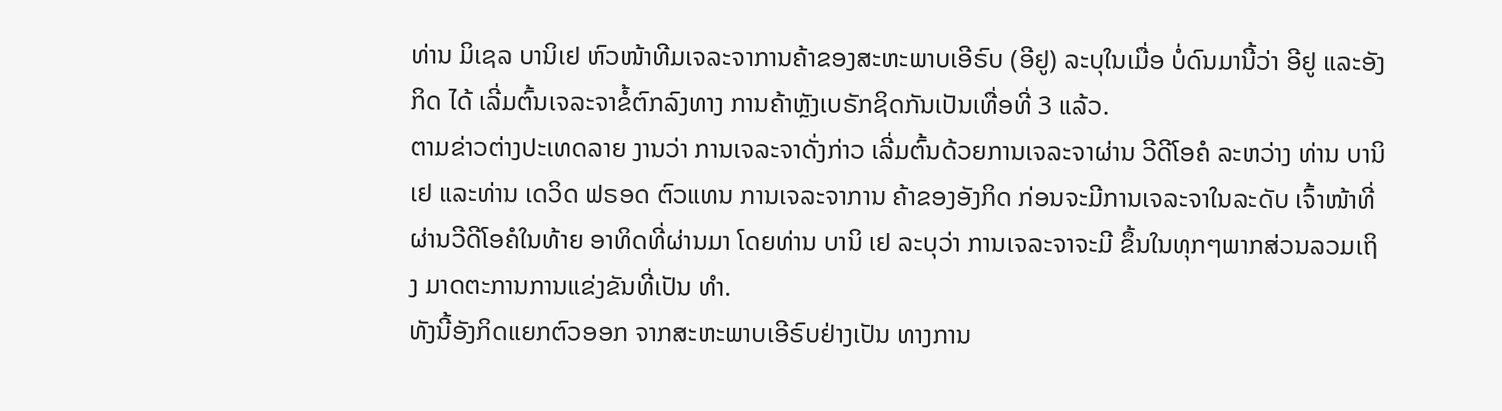ທ່ານ ມິເຊລ ບານິເຢ ຫົວໜ້າທີມເຈລະຈາການຄ້າຂອງສະຫະພາບເອີຣົບ (ອີຢູ) ລະບຸໃນເມື່ອ ບໍ່ດົນມານີ້ວ່າ ອີຢູ ແລະອັງກິດ ໄດ້ ເລີ່ມຕົ້ນເຈລະຈາຂໍ້ຕົກລົງທາງ ການຄ້າຫຼັງເບຣັກຊິດກັນເປັນເທື່ອທີ່ 3 ແລ້ວ.
ຕາມຂ່າວຕ່າງປະເທດລາຍ ງານວ່າ ການເຈລະຈາດັ່ງກ່າວ ເລີ່ມຕົ້ນດ້ວຍການເຈລະຈາຜ່ານ ວີດີໂອຄໍ ລະຫວ່າງ ທ່ານ ບານິເຢ ແລະທ່ານ ເດວິດ ຟຣອດ ຕົວແທນ ການເຈລະຈາການ ຄ້າຂອງອັງກິດ ກ່ອນຈະມີການເຈລະຈາໃນລະດັບ ເຈົ້າໜ້າທີ່ຜ່ານວີດີໂອຄໍໃນທ້າຍ ອາທິດທີ່ຜ່ານມາ ໂດຍທ່ານ ບານິ ເຢ ລະບຸວ່າ ການເຈລະຈາຈະມີ ຂຶ້ນໃນທຸກໆພາກສ່ວນລວມເຖິງ ມາດຕະການການແຂ່ງຂັນທີ່ເປັນ ທຳ.
ທັງນີ້ອັງກິດແຍກຕົວອອກ ຈາກສະຫະພາບເອີຣົບຢ່າງເປັນ ທາງການ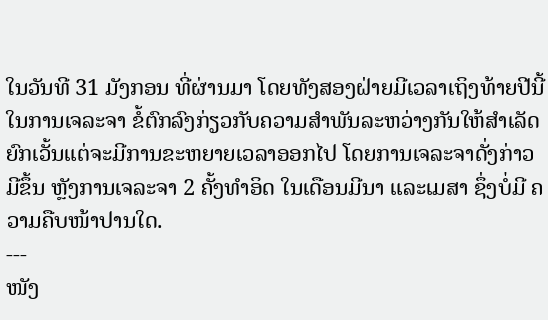ໃນວັນທີ 31 ມັງກອນ ທີ່ຜ່ານມາ ໂດຍທັງສອງຝ່າຍມີເວລາເຖິງທ້າຍປີນີ້ ໃນການເຈລະຈາ ຂໍ້ຕົກລົງກ່ຽວກັບຄວາມສຳພັນລະຫວ່າງກັນໃຫ້ສຳເລັດຍົກເວັ້ນແຕ່ຈະມີການຂະຫຍາຍເວລາອອກໄປ ໂດຍການເຈລະຈາດັ່ງກ່າວມີຂຶ້ນ ຫຼັງການເຈລະຈາ 2 ຄັ້ງທຳອິດ ໃນເດືອນມີນາ ແລະເມສາ ຊຶ່ງບໍ່ມີ ຄວາມຄືບໜ້າປານໃດ.
---
ໜັງ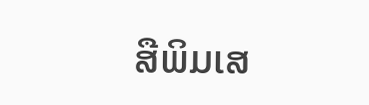ສືພິມເສ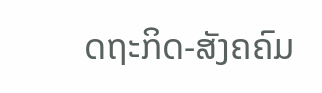ດຖະກິດ-ສັງຄຄົມ